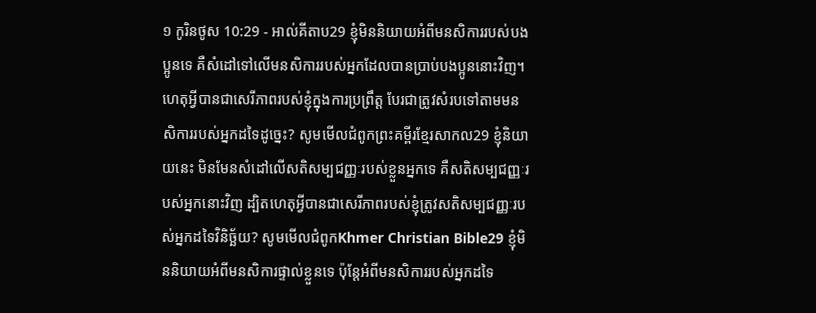១ កូរិនថូស 10:29 - អាល់គីតាប29 ខ្ញុំមិននិយាយអំពីមនសិការរបស់បងប្អូនទេ គឺសំដៅទៅលើមនសិការរបស់អ្នកដែលបានប្រាប់បងប្អូននោះវិញ។ ហេតុអ្វីបានជាសេរីភាពរបស់ខ្ញុំក្នុងការប្រព្រឹត្ដ បែរជាត្រូវសំរបទៅតាមមនសិការរបស់អ្នកដទៃដូច្នេះ? សូមមើលជំពូកព្រះគម្ពីរខ្មែរសាកល29 ខ្ញុំនិយាយនេះ មិនមែនសំដៅលើសតិសម្បជញ្ញៈរបស់ខ្លួនអ្នកទេ គឺសតិសម្បជញ្ញៈរបស់អ្នកនោះវិញ ដ្បិតហេតុអ្វីបានជាសេរីភាពរបស់ខ្ញុំត្រូវសតិសម្បជញ្ញៈរបស់អ្នកដទៃវិនិច្ឆ័យ? សូមមើលជំពូកKhmer Christian Bible29 ខ្ញុំមិននិយាយអំពីមនសិការផ្ទាល់ខ្លួនទេ ប៉ុន្ដែអំពីមនសិការរបស់អ្នកដទៃ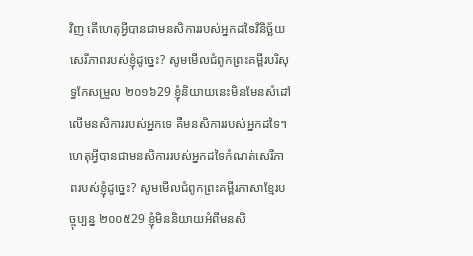វិញ តើហេតុអ្វីបានជាមនសិការរបស់អ្នកដទៃវិនិច្ឆ័យសេរីភាពរបស់ខ្ញុំដូច្នេះ? សូមមើលជំពូកព្រះគម្ពីរបរិសុទ្ធកែសម្រួល ២០១៦29 ខ្ញុំនិយាយនេះមិនមែនសំដៅលើមនសិការរបស់អ្នកទេ គឺមនសិការរបស់អ្នកដទៃ។ ហេតុអ្វីបានជាមនសិការរបស់អ្នកដទៃកំណត់សេរីភាពរបស់ខ្ញុំដូច្នេះ? សូមមើលជំពូកព្រះគម្ពីរភាសាខ្មែរបច្ចុប្បន្ន ២០០៥29 ខ្ញុំមិននិយាយអំពីមនសិ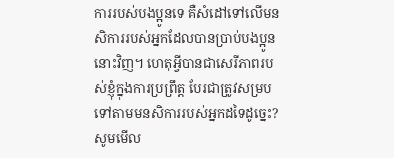ការរបស់បងប្អូនទេ គឺសំដៅទៅលើមនសិការរបស់អ្នកដែលបានប្រាប់បងប្អូននោះវិញ។ ហេតុអ្វីបានជាសេរីភាពរបស់ខ្ញុំក្នុងការប្រព្រឹត្ត បែរជាត្រូវសម្របទៅតាមមនសិការរបស់អ្នកដទៃដូច្នេះ? សូមមើល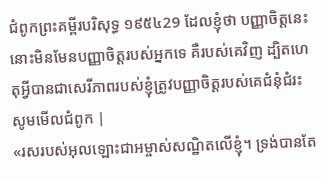ជំពូកព្រះគម្ពីរបរិសុទ្ធ ១៩៥៤29 ដែលខ្ញុំថា បញ្ញាចិត្តនេះ នោះមិនមែនបញ្ញាចិត្តរបស់អ្នកទេ គឺរបស់គេវិញ ដ្បិតហេតុអ្វីបានជាសេរីភាពរបស់ខ្ញុំត្រូវបញ្ញាចិត្តរបស់គេជំនុំជំរះ សូមមើលជំពូក |
«រសរបស់អុលឡោះជាអម្ចាស់សណ្ឋិតលើខ្ញុំ។ ទ្រង់បានតែ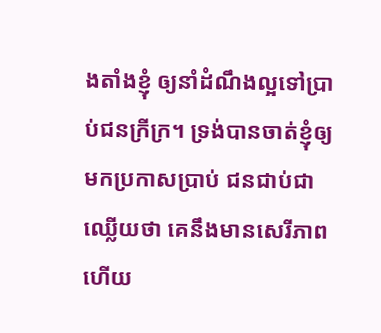ងតាំងខ្ញុំ ឲ្យនាំដំណឹងល្អទៅប្រាប់ជនក្រីក្រ។ ទ្រង់បានចាត់ខ្ញុំឲ្យមកប្រកាសប្រាប់ ជនជាប់ជាឈ្លើយថា គេនឹងមានសេរីភាព ហើយ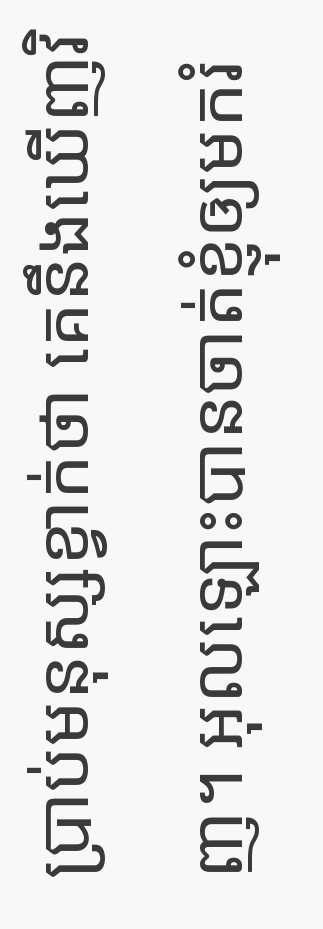ប្រាប់មនុស្សខ្វាក់ថា គេនឹងឃើញវិញ។ អុលឡោះបានចាត់ខ្ញុំឲ្យមករំ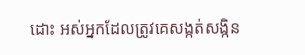ដោះ អស់អ្នកដែលត្រូវគេសង្កត់សង្កិន